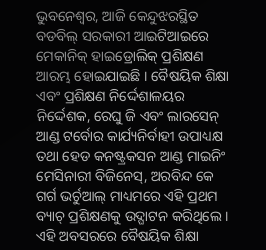ଭୁବନେଶ୍ବର, ଆଜି କେନ୍ଦୁଝରସ୍ଥିତ ବଡବିଲ୍ ସରକାରୀ ଆଇଟିଆଇରେ ମେକାନିକ୍ ହାଇଡ୍ରୋଲିକ୍ ପ୍ରଶିକ୍ଷଣ ଆରମ୍ଭ ହୋଇଯାଇଛି । ବୈଷୟିକ ଶିକ୍ଷା ଏବଂ ପ୍ରଶିକ୍ଷଣ ନିର୍ଦ୍ଦେଶାଳୟର ନିର୍ଦ୍ଦେଶକ, ରେଘୁ ଜି ଏବଂ ଲାରସେନ୍ ଆଣ୍ଡ ଟର୍ବୋର କାର୍ଯ୍ୟନିର୍ବାହୀ ଉପାଧ୍ୟକ୍ଷ ତଥା ହେଡ କନଷ୍ଟ୍ରକସନ ଆଣ୍ଡ ମାଇନିଂ ମେସିନାରୀ ବିଜିନେସ୍, ଅରବିନ୍ଦ କେ ଗର୍ଗ ଭର୍ଚୁଆଲ୍ ମାଧ୍ୟମରେ ଏହି ପ୍ରଥମ ବ୍ୟାଚ୍ ପ୍ରଶିକ୍ଷଣକୁ ଉଦ୍ଘାଟନ କରିଥିଲେ । ଏହି ଅବସରରେ ବୈଷୟିକ ଶିକ୍ଷା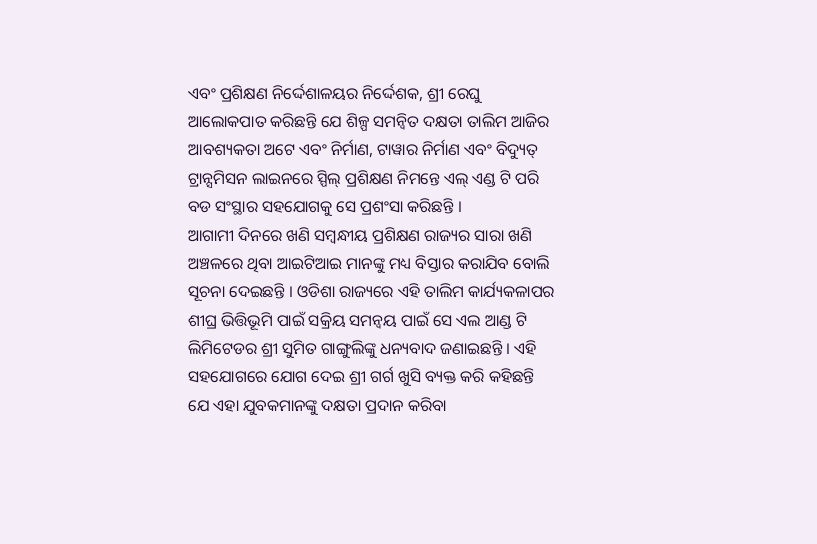ଏବଂ ପ୍ରଶିକ୍ଷଣ ନିର୍ଦ୍ଦେଶାଳୟର ନିର୍ଦ୍ଦେଶକ, ଶ୍ରୀ ରେଘୁ ଆଲୋକପାତ କରିଛନ୍ତି ଯେ ଶିଳ୍ପ ସମନ୍ବିତ ଦକ୍ଷତା ତାଲିମ ଆଜିର ଆବଶ୍ୟକତା ଅଟେ ଏବଂ ନିର୍ମାଣ, ଟାୱାର ନିର୍ମାଣ ଏବଂ ବିଦ୍ୟୁତ୍ ଟ୍ରାନ୍ସମିସନ ଲାଇନରେ ସ୍ପିଲ୍ ପ୍ରଶିକ୍ଷଣ ନିମନ୍ତେ ଏଲ୍ ଏଣ୍ଡ ଟି ପରି ବଡ ସଂସ୍ଥାର ସହଯୋଗକୁ ସେ ପ୍ରଶଂସା କରିଛନ୍ତି ।
ଆଗାମୀ ଦିନରେ ଖଣି ସମ୍ବନ୍ଧୀୟ ପ୍ରଶିକ୍ଷଣ ରାଜ୍ୟର ସାରା ଖଣି ଅଞ୍ଚଳରେ ଥିବା ଆଇଟିଆଇ ମାନଙ୍କୁ ମଧ୍ୟ ବିସ୍ତାର କରାଯିବ ବୋଲି ସୂଚନା ଦେଇଛନ୍ତି । ଓଡିଶା ରାଜ୍ୟରେ ଏହି ତାଲିମ କାର୍ଯ୍ୟକଳାପର ଶୀଘ୍ର ଭିତ୍ତିଭୂମି ପାଇଁ ସକ୍ରିୟ ସମନ୍ବୟ ପାଇଁ ସେ ଏଲ ଆଣ୍ଡ ଟି ଲିମିଟେଡର ଶ୍ରୀ ସୁମିତ ଗାଙ୍ଗୁଲିଙ୍କୁ ଧନ୍ୟବାଦ ଜଣାଇଛନ୍ତି । ଏହି ସହଯୋଗରେ ଯୋଗ ଦେଇ ଶ୍ରୀ ଗର୍ଗ ଖୁସି ବ୍ୟକ୍ତ କରି କହିଛନ୍ତି ଯେ ଏହା ଯୁବକମାନଙ୍କୁ ଦକ୍ଷତା ପ୍ରଦାନ କରିବା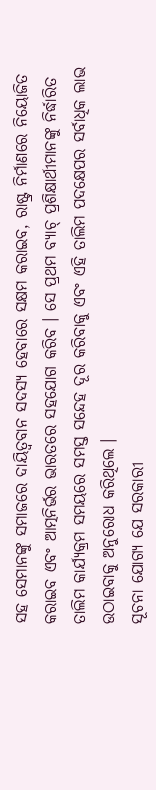ସହ ସେମାନଙ୍କୁ ସମାଜରେ ଦାୟିତ୍ବବାନ ସଦସ୍ୟ ହେବାରେ ସକ୍ଷମ କରାଇବ, ରାଷ୍ଟ୍ର ନିର୍ମାଣରେ ନିୟୋଜିତ କରାଇବ ଏବଂ ଆତ୍ମନିର୍ଭର ଭାରତରେ ସହଯୋଗ କରିବ । ସେ ପ୍ରଥମ ବ୍ୟାଚ୍ ପ୍ରଶିକ୍ଷାର୍ଥୀମାନଙ୍କୁ ନିର୍ଦ୍ଧାରିତ ତାଲିମ କାର୍ଯ୍ୟକ୍ରମ ସମୟରେ ସମସ୍ତ ସନ୍ଦେହ ଦୂର କରିବାକୁ ଏବଂ ଏହି ତାଲିମ ପଦକ୍ଷେପର ସର୍ବାଧିକ ଲାଭ ଉଠାଇବାକୁ ଅନୁରୋଧ କରିଥିଲେ ।
ସୂଚନା ଯୋଗ୍ୟ ଯେ ସରକାରୀ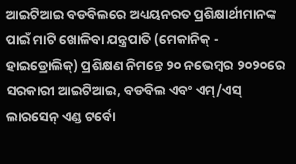ଆଇଟିଆଇ ବଡବିଲରେ ଅଧ୍ୟୟନରତ ପ୍ରଶିକ୍ଷାର୍ଥୀମାନଙ୍କ ପାଇଁ ମାଟି ଖୋଳିବା ଯନ୍ତ୍ରପାତି (ମେକାନିକ୍ - ହାଇଡ୍ରୋଲିକ୍) ପ୍ରଶିକ୍ଷଣ ନିମନ୍ତେ ୨୦ ନଭେମ୍ବର ୨୦୨୦ରେ ସରକାରୀ ଆଇଟିଆଇ, ବଡବିଲ ଏବଂ ଏମ୍/ଏସ୍ ଲାରସେନ୍ ଏଣ୍ଡ ଟର୍ବୋ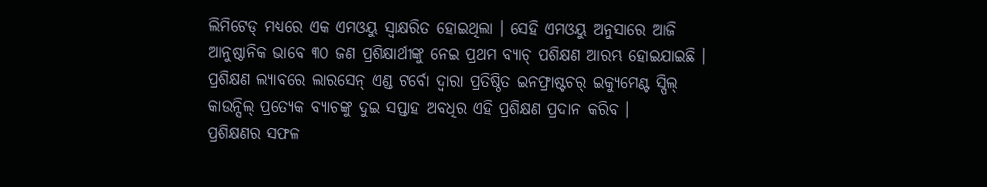ଲିମିଟେଡ୍ ମଧ୍ୟରେ ଏକ ଏମଓୟୁ ସ୍ଵାକ୍ଷରିତ ହୋଇଥିଲା । ସେହି ଏମଓୟୁ ଅନୁସାରେ ଆଜି ଆନୁଷ୍ଠାନିକ ଭାବେ ୩୦ ଜଣ ପ୍ରଶିକ୍ଷାର୍ଥୀଙ୍କୁ ନେଇ ପ୍ରଥମ ବ୍ୟାଚ୍ ପଶିକ୍ଷଣ ଆରମ୍ଭ ହୋଇଯାଇଛି । ପ୍ରଶିକ୍ଷଣ ଲ୍ୟାବରେ ଲାରସେନ୍ ଏଣ୍ଡ ଟର୍ବୋ ଦ୍ବାରା ପ୍ରତିଷ୍ଠିତ ଇନଫ୍ରାଷ୍ଟଚର୍ ଇକ୍ୟୁମେଣ୍ଟ ସ୍ପିଲ୍ କାଉନ୍ସିଲ୍ ପ୍ରତ୍ୟେକ ବ୍ୟାଚଙ୍କୁ ଦୁଇ ସପ୍ତାହ ଅବଧିର ଏହି ପ୍ରଶିକ୍ଷଣ ପ୍ରଦାନ କରିବ ।
ପ୍ରଶିକ୍ଷଣର ସଫଳ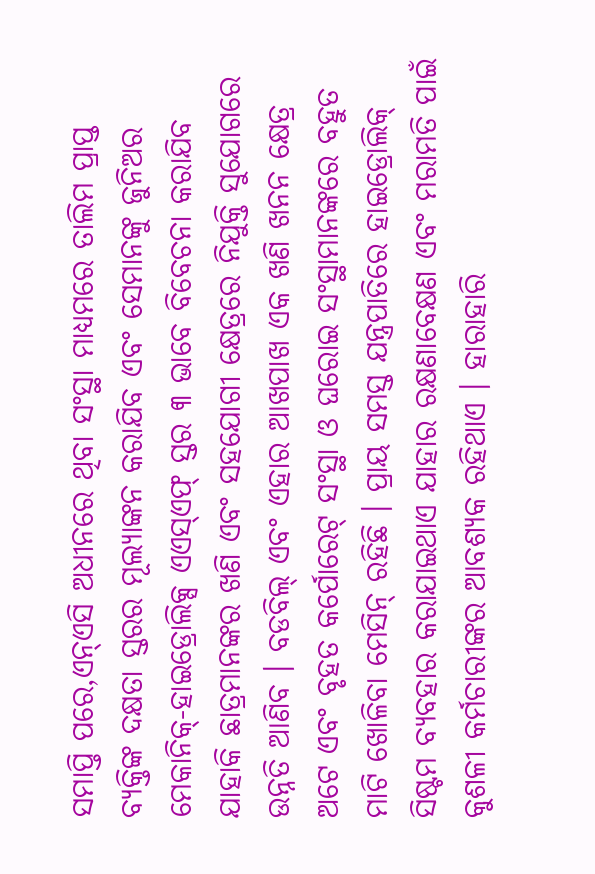ସମାପ୍ତି ପରେ,ଏନ୍ଏସି ଅଧୀନରେ ଥିବା ସଂସ୍ଥା ମାଧ୍ୟମରେ ତାଲିମ ପ୍ରାପ୍ତ ବ୍ୟକ୍ତିଙ୍କ ଦକ୍ଷତା ସ୍ତରର ମୂଲ୍ୟାଙ୍କନ କରାଯିବ ଏବଂ ସେମାନଙ୍କୁ ଜୁନିଅର ମେକାନିକ୍-ହାଇଡ୍ରୋଲିକ୍ସ ଏଏସ୍ଏଫ୍ ସ୍ତର ୩ ଭାବେ ବିବେଚନା କରାଯିବ ଯାହାକି ଛାତ୍ରମାନଙ୍କର ଖଣି ଏବଂ ସହଯୋଗୀ କ୍ଷେତ୍ରରେ ନିଯୁକ୍ତି ସୁଯୋଗରେ ଉନ୍ନତି ଆଣିବ । ବଡବିଲ୍ ଏବଂ ଏହାର ଆଖପାଖ ଏକ ଖଣି ଖନନ କ୍ଷେତ୍ର ଅଟେ ଏବଂ ବୃହତ କର୍ପୋରେଟ୍ ସଂସ୍ଥା ଓ ଘରୋଇ ସଂସ୍ଥାମାନଙ୍କରେ ବହୁତ ମାଟି ଖୋଳିବା ମେସିନ୍ ରହିଛି । ପ୍ରାୟ ସମସ୍ତ ଯନ୍ତ୍ରପାତିରେ ହାଇଡ୍ରୋଲିକ୍ ସିଷ୍ଟମ ବ୍ୟବହାର କରାଯାଇଥାଏ ଯାହାର ରକ୍ଷଣାବେକ୍ଷଣ ଏବଂ ମରାମତି ପାଇଁ କୁଶଳୀ କର୍ମଚାରୀଙ୍କର ଆବଶ୍ୟକ ରହିଥାଏ । ହାରାହାରି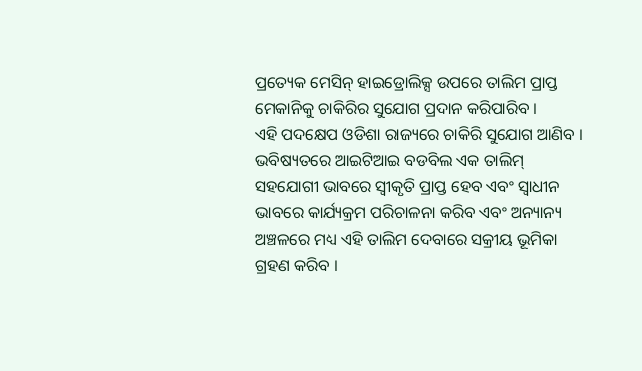ପ୍ରତ୍ୟେକ ମେସିନ୍ ହାଇଡ୍ରୋଲିକ୍ସ ଉପରେ ତାଲିମ ପ୍ରାପ୍ତ ମେକାନିକୁ ଚାକିରିର ସୁଯୋଗ ପ୍ରଦାନ କରିପାରିବ ।
ଏହି ପଦକ୍ଷେପ ଓଡିଶା ରାଜ୍ୟରେ ଚାକିରି ସୁଯୋଗ ଆଣିବ । ଭବିଷ୍ୟତରେ ଆଇଟିଆଇ ବଡବିଲ ଏକ ତାଲିମ୍ ସହଯୋଗୀ ଭାବରେ ସ୍ବୀକୃତି ପ୍ରାପ୍ତ ହେବ ଏବଂ ସ୍ବାଧୀନ ଭାବରେ କାର୍ଯ୍ୟକ୍ରମ ପରିଚାଳନା କରିବ ଏବଂ ଅନ୍ୟାନ୍ୟ ଅଞ୍ଚଳରେ ମଧ୍ୟ ଏହି ତାଲିମ ଦେବାରେ ସକ୍ରୀୟ ଭୂମିକା ଗ୍ରହଣ କରିବ ।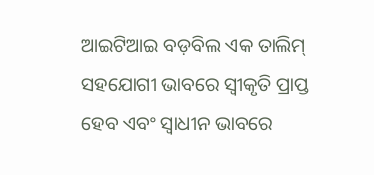ଆଇଟିଆଇ ବଡ଼ବିଲ ଏକ ତାଲିମ୍ ସହଯୋଗୀ ଭାବରେ ସ୍ବୀକୃତି ପ୍ରାପ୍ତ ହେବ ଏବଂ ସ୍ବାଧୀନ ଭାବରେ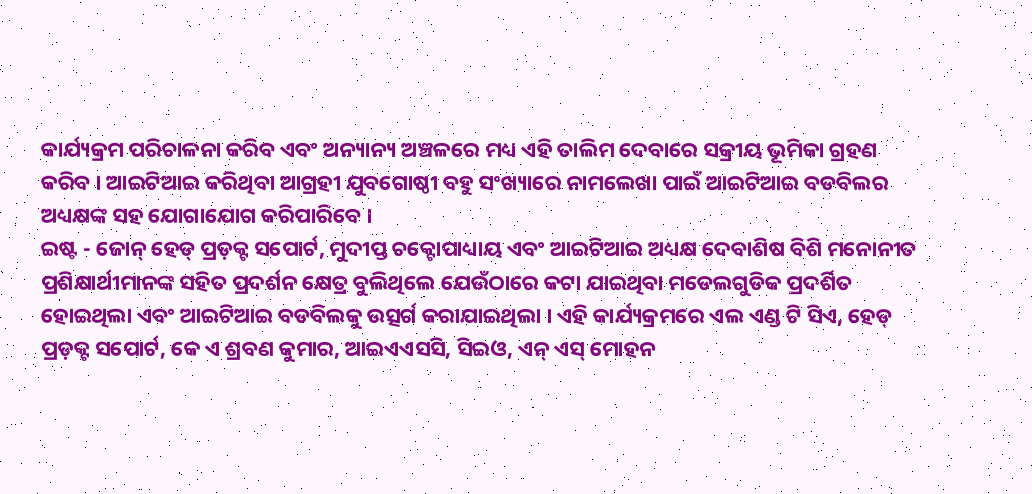କାର୍ଯ୍ୟକ୍ରମ ପରିଚାଳନା କରିବ ଏବଂ ଅନ୍ୟାନ୍ୟ ଅଞ୍ଚଳରେ ମଧ୍ୟ ଏହି ତାଲିମ ଦେବାରେ ସକ୍ରୀୟ ଭୂମିକା ଗ୍ରହଣ କରିବ । ଆଇଟିଆଇ କରିଥିବା ଆଗ୍ରହୀ ଯୁବଗୋଷ୍ଠୀ ବହୁ ସଂଖ୍ୟାରେ ନାମଲେଖା ପାଇଁ ଆଇଟିଆଇ ବଡବିଲର ଅଧ୍ୟକ୍ଷଙ୍କ ସହ ଯୋଗାଯୋଗ କରିପାରିବେ ।
ଇଷ୍ଟ - ଜୋନ୍ ହେଡ୍ ପ୍ରଡ଼କ୍ଟ ସପୋର୍ଟ, ମୁଦୀପ୍ତ ଚକ୍ଟୋପାଧ୍ୟାୟ ଏବଂ ଆଇଟିଆଇ ଅଧ୍ୟକ୍ଷ ଦେବାଶିଷ ବିଶି ମନୋନୀତ ପ୍ରଶିକ୍ଷାର୍ଥୀମାନଙ୍କ ସହିତ ପ୍ରଦର୍ଶନ କ୍ଷେତ୍ର ବୁଲିଥିଲେ ଯେଉଁଠାରେ କଟା ଯାଇଥିବା ମଡେଲଗୁଡିକ ପ୍ରଦର୍ଶିତ ହୋଇଥିଲା ଏବଂ ଆଇଟିଆଇ ବଡବିଲକୁ ଉତ୍ସର୍ଗ କରାଯାଇଥିଲା । ଏହି କାର୍ଯ୍ୟକ୍ରମରେ ଏଲ ଏଣ୍ଡ ଟି ସିଏ, ହେଡ୍ ପ୍ରଡ଼କ୍ଟ ସପୋର୍ଟ, କେ ଏ ଶ୍ରବଣ କୁମାର, ଆଇଏଏସସି, ସିଇଓ, ଏନ୍ ଏସ୍ ମୋହନ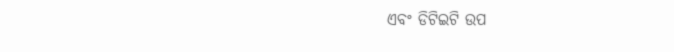ଏବଂ ଡିଟିଇଟି ଉପ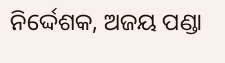ନିର୍ଦ୍ଦେଶକ, ଅଜୟ ପଣ୍ଡା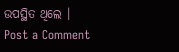ଉପସ୍ଥିତ ଥିଲେ ।
Post a Comment